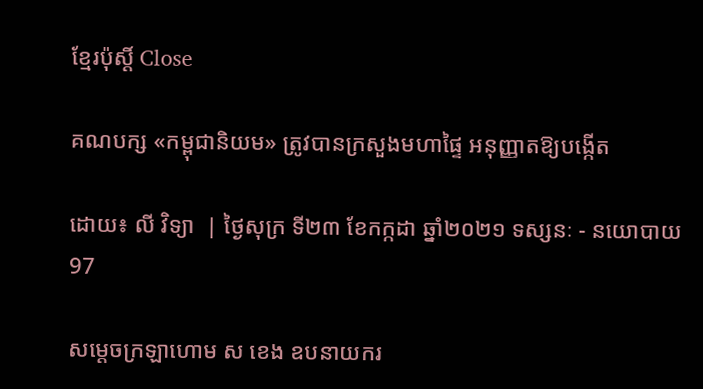ខ្មែរប៉ុស្ដិ៍ Close

គណបក្ស «កម្ពុជានិយម» ត្រូវបានក្រសួងមហាផ្ទៃ អនុញ្ញាតឱ្យបង្កើត

ដោយ៖ លី វិទ្យា  | ថ្ងៃសុក្រ ទី២៣ ខែកក្កដា ឆ្នាំ២០២១ ទស្សនៈ - នយោបាយ 97

សម្តេចក្រឡាហោម ស ខេង ឧបនាយករ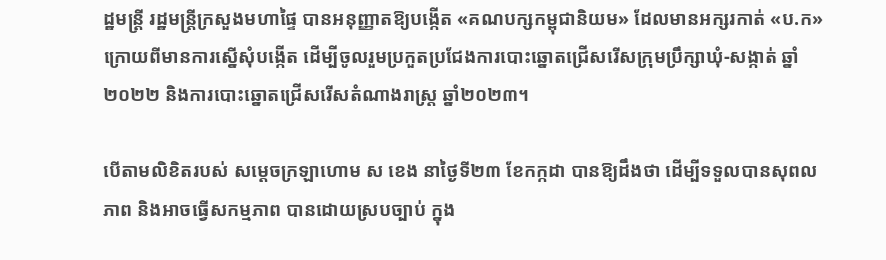ដ្ឋមន្ត្រី រដ្ឋមន្ត្រីក្រសួងមហាផ្ទៃ បានអនុញ្ញាតឱ្យបង្កើត «គណបក្សកម្ពុជានិយម» ដែលមានអក្សរកាត់ «ប.ក» ក្រោយពីមានការស្នើសុំបង្កើត ដើម្បីចូលរួមប្រកួតប្រជែងការបោះឆ្នោតជ្រើសរើសក្រុមប្រឹក្សាឃុំ-សង្កាត់ ឆ្នាំ២០២២ និងការបោះឆ្នោតជ្រើសរើសតំណាងរាស្ត្រ ឆ្នាំ២០២៣។

បើតាមលិខិតរបស់ សម្តេចក្រឡាហោម ស ខេង នាថ្ងៃទី២៣ ខែកក្កដា បានឱ្យដឹងថា ដើម្បីទទួលបានសុពលភាព និងអាចធ្វើសកម្មភាព បានដោយស្របច្បាប់ ក្នុង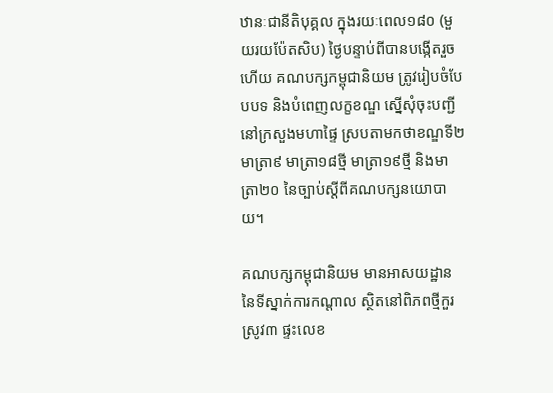ឋានៈជានីតិបុគ្គល ក្នុងរយៈពេល១៨០ (មួយរយប៉ែតសិប) ថ្ងៃបន្ទាប់ពីបានបង្កើតរួចហើយ គណបក្សកម្ពុជានិយម ត្រូវរៀបចំបែបបទ និងបំពេញលក្ខខណ្ឌ ស្នើសុំចុះបញ្ជីនៅក្រសួងមហាផ្ទៃ ស្របតាមកថាខណ្ឌទី២ មាត្រា៩ មាត្រា១៨ថ្មី មាត្រា១៩ថ្មី និងមាត្រា២០ នៃច្បាប់ស្តីពីគណបក្សនយោបាយ។

គណបក្សកម្ពុជានិយម មានអាសយដ្ឋាន នៃទីស្នាក់ការកណ្តាល ស្ថិតនៅពិភពថ្មីកួរស្រូវ៣ ផ្ទះលេខ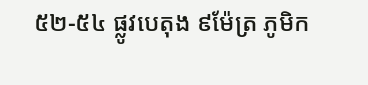៥២-៥៤ ផ្លូវបេតុង ៩ម៉ែត្រ ភូមិក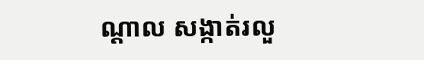ណ្តាល សង្កាត់រលួ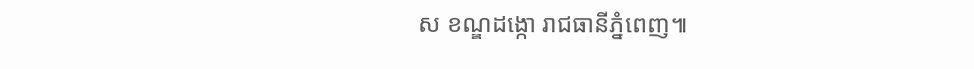ស ខណ្ឌដង្កោ រាជធានីភ្នំពេញ៕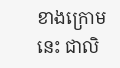ខាងក្រោមនេះ ជាលិ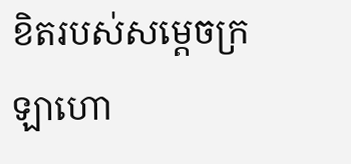ខិតរបស់សម្តេចក្រឡាហោ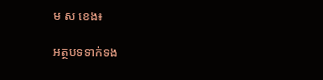ម ស ខេង៖

អត្ថបទទាក់ទង